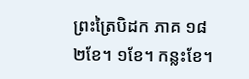ព្រះត្រៃបិដក ភាគ ១៨
២ខែ។ ១ខែ។ កន្លះខែ។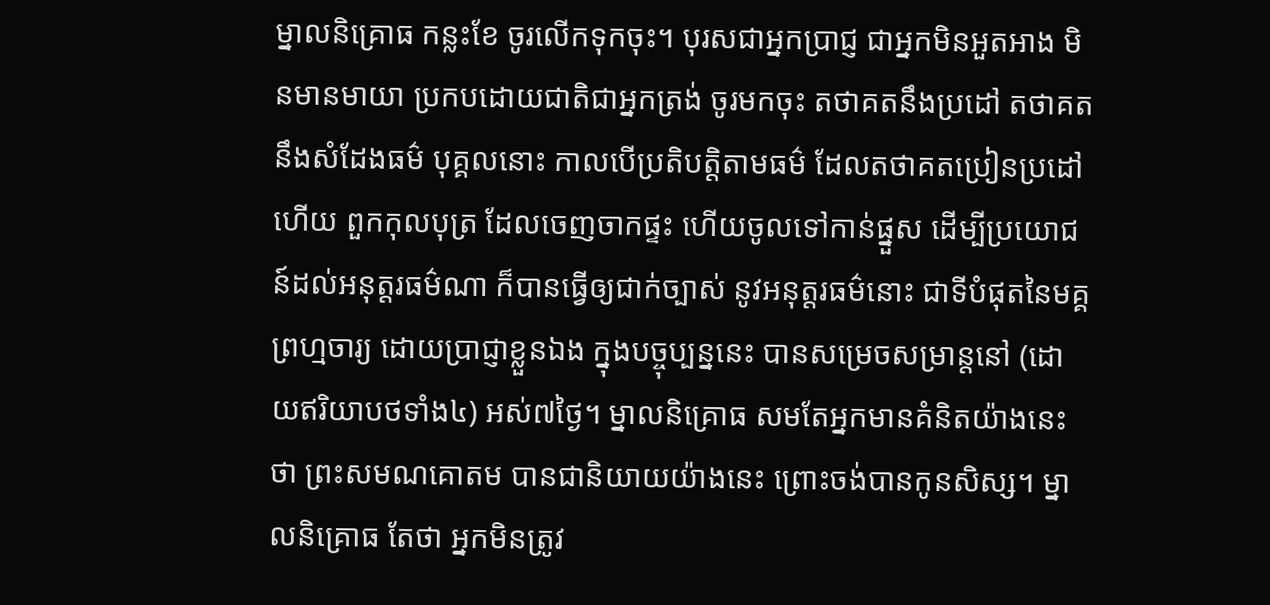ម្នាលនិគ្រោធ កន្លះខែ ចូរលើកទុកចុះ។ បុរសជាអ្នកប្រាជ្ញ ជាអ្នកមិនអួតអាង មិនមានមាយា ប្រកបដោយជាតិជាអ្នកត្រង់ ចូរមកចុះ តថាគតនឹងប្រដៅ តថាគតនឹងសំដែងធម៌ បុគ្គលនោះ កាលបើប្រតិបត្តិតាមធម៌ ដែលតថាគតប្រៀនប្រដៅហើយ ពួកកុលបុត្រ ដែលចេញចាកផ្ទះ ហើយចូលទៅកាន់ផ្នួស ដើម្បីប្រយោជន៍ដល់អនុត្តរធម៌ណា ក៏បានធ្វើឲ្យជាក់ច្បាស់ នូវអនុត្តរធម៌នោះ ជាទីបំផុតនៃមគ្គព្រហ្មចារ្យ ដោយប្រាជ្ញាខ្លួនឯង ក្នុងបច្ចុប្បន្ននេះ បានសម្រេចសម្រាន្តនៅ (ដោយឥរិយាបថទាំង៤) អស់៧ថ្ងៃ។ ម្នាលនិគ្រោធ សមតែអ្នកមានគំនិតយ៉ាងនេះថា ព្រះសមណគោតម បានជានិយាយយ៉ាងនេះ ព្រោះចង់បានកូនសិស្ស។ ម្នាលនិគ្រោធ តែថា អ្នកមិនត្រូវ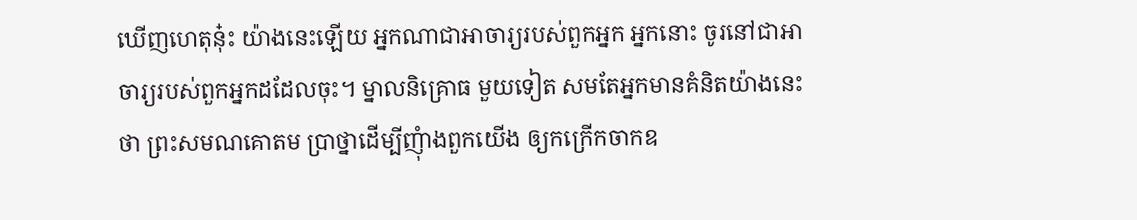ឃើញហេតុនុ៎ះ យ៉ាងនេះឡើយ អ្នកណាជាអាចារ្យរបស់ពួកអ្នក អ្នកនោះ ចូរនៅជាអាចារ្យរបស់ពួកអ្នកដដែលចុះ។ ម្នាលនិគ្រោធ មួយទៀត សមតែអ្នកមានគំនិតយ៉ាងនេះថា ព្រះសមណគោតម ប្រាថ្នាដើម្បីញុំាងពួកយើង ឲ្យកក្រើកចាកឧ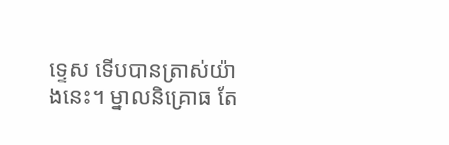ទ្ទេស ទើបបានត្រាស់យ៉ាងនេះ។ ម្នាលនិគ្រោធ តែ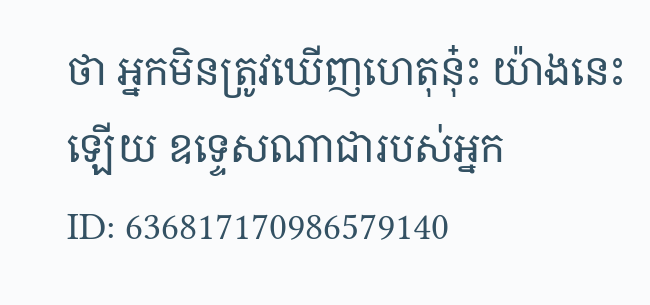ថា អ្នកមិនត្រូវឃើញហេតុនុ៎ះ យ៉ាងនេះឡើយ ឧទ្ទេសណាជារបស់អ្នក
ID: 636817170986579140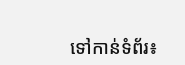ទៅកាន់ទំព័រ៖